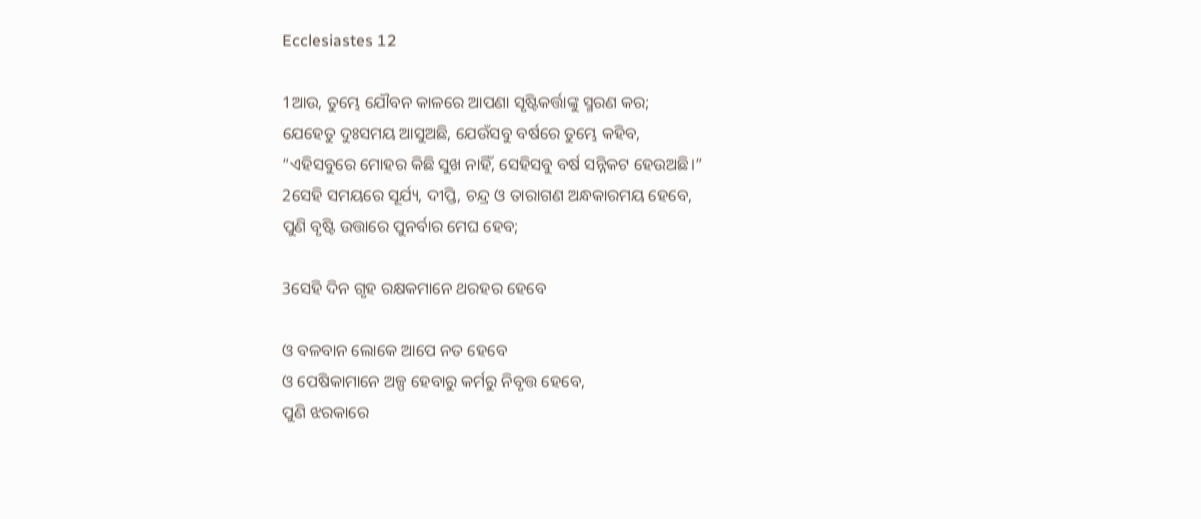Ecclesiastes 12

1ଆଉ, ତୁମ୍ଭେ ଯୌବନ କାଳରେ ଆପଣା ସୃଷ୍ଟିକର୍ତ୍ତାଙ୍କୁ ସ୍ମରଣ କର;
ଯେହେତୁ ଦୁଃସମୟ ଆସୁଅଛି, ଯେଉଁସବୁ ବର୍ଷରେ ତୁମ୍ଭେ କହିବ,
“ଏହିସବୁରେ ମୋହର କିଛି ସୁଖ ନାହିଁ, ସେହିସବୁ ବର୍ଷ ସନ୍ନିକଟ ହେଉଅଛି।”
2ସେହି ସମୟରେ ସୂର୍ଯ୍ୟ, ଦୀପ୍ତି, ଚନ୍ଦ୍ର ଓ ତାରାଗଣ ଅନ୍ଧକାରମୟ ହେବେ,
ପୁଣି ବୃଷ୍ଟି ଉତ୍ତାରେ ପୁନର୍ବାର ମେଘ ହେବ;

3ସେହି ଦିନ ଗୃହ ରକ୍ଷକମାନେ ଥରହର ହେବେ

ଓ ବଳବାନ ଲୋକେ ଆପେ ନତ ହେବେ
ଓ ପେଷିକାମାନେ ଅଳ୍ପ ହେବାରୁ କର୍ମରୁ ନିବୃତ୍ତ ହେବେ,
ପୁଣି ଝରକାରେ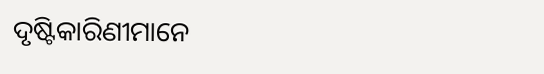ଦୃଷ୍ଟିକାରିଣୀମାନେ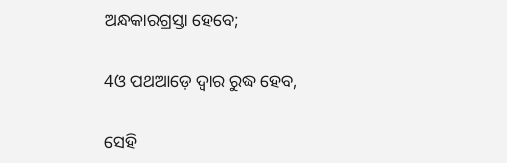ଅନ୍ଧକାରଗ୍ରସ୍ତା ହେବେ;

4ଓ ପଥଆଡ଼େ ଦ୍ୱାର ରୁଦ୍ଧ ହେବ,

ସେହି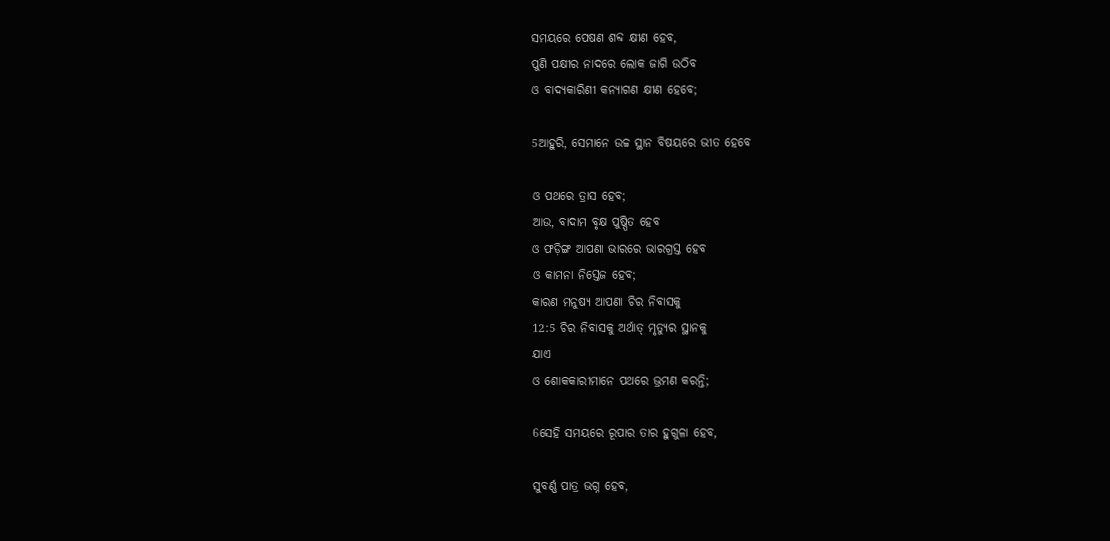ସମୟରେ ପେଷଣ ଶବ୍ଦ କ୍ଷୀଣ ହେବ,
ପୁଣି ପକ୍ଷୀର ନାଦରେ ଲୋକ ଜାଗି ଉଠିବ
ଓ ବାଦ୍ୟକାରିଣୀ କନ୍ୟାଗଣ କ୍ଷୀଣ ହେବେ;

5ଆହୁରି, ସେମାନେ ଉଚ୍ଚ ସ୍ଥାନ ବିଷୟରେ ଭୀତ ହେବେ

ଓ ପଥରେ ତ୍ରାସ ହେବ;
ଆଉ, ବାଦାମ ବୃକ୍ଷ ପୁଷ୍ପିତ ହେବ
ଓ ଫଡ଼ିଙ୍ଗ ଆପଣା ଭାରରେ ଭାରଗ୍ରସ୍ତ ହେବ
ଓ କାମନା ନିସ୍ତେଜ ହେବ;
କାରଣ ମନୁଷ୍ୟ ଆପଣା ଚିର ନିବାସକୁ
12:5 ଚିର ନିବାସକୁ ଅର୍ଥାତ୍ ମୃତ୍ୟୁର ସ୍ଥାନକୁ
ଯାଏ
ଓ ଶୋକକାରୀମାନେ ପଥରେ ଭ୍ରମଣ କରନ୍ତି;

6ସେହି ସମୟରେ ରୂପାର ତାର ହୁଗୁଳା ହେବ,

ସୁବର୍ଣ୍ଣ ପାତ୍ର ଭଗ୍ନ ହେବ,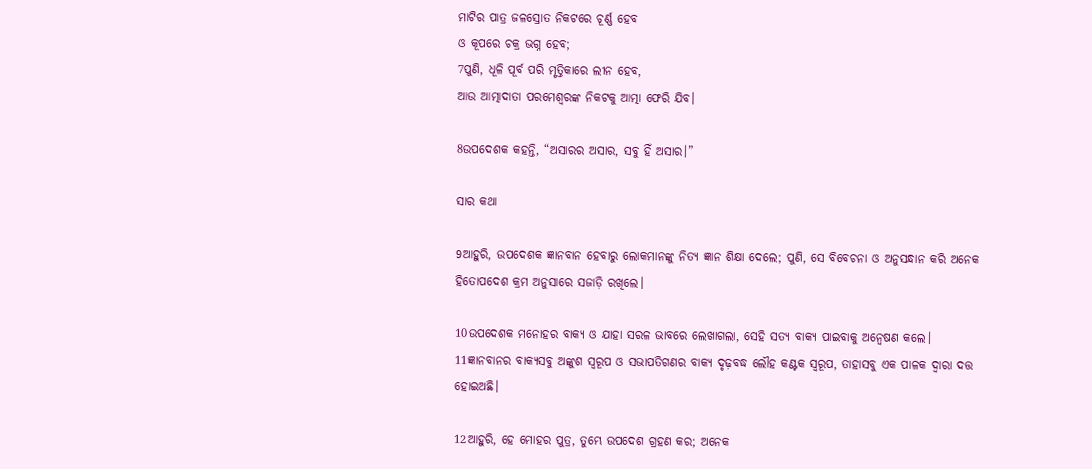ମାଟିର ପାତ୍ର ଜଳସ୍ରୋତ ନିକଟରେ ଚୂର୍ଣ୍ଣ ହେବ
ଓ କୂପରେ ଚକ୍ର ଭଗ୍ନ ହେବ;
7ପୁଣି, ଧୂଳି ପୂର୍ବ ପରି ମୃତ୍ତିକାରେ ଲୀନ ହେବ,
ଆଉ ଆତ୍ମାଦାତା ପରମେଶ୍ୱରଙ୍କ ନିକଟକୁ ଆତ୍ମା ଫେରି ଯିବ।

8ଉପଦେଶକ କହନ୍ତି, “ଅସାରର ଅସାର, ସବୁ ହିଁ ଅସାର।”

ସାର କଥା

9ଆହୁରି, ଉପଦେଶକ ଜ୍ଞାନବାନ ହେବାରୁ ଲୋକମାନଙ୍କୁ ନିତ୍ୟ ଜ୍ଞାନ ଶିକ୍ଷା ଦେଲେ; ପୁଣି, ସେ ବିବେଚନା ଓ ଅନୁସନ୍ଧାନ କରି ଅନେକ ହିତୋପଦେଶ କ୍ରମ ଅନୁସାରେ ସଜାଡ଼ି ରଖିଲେ।

10ଉପଦେଶକ ମନୋହର ବାକ୍ୟ ଓ ଯାହା ସରଳ ଭାବରେ ଲେଖାଗଲା, ସେହି ସତ୍ୟ ବାକ୍ୟ ପାଇବାକୁ ଅନ୍ଵେଷଣ କଲେ। 11ଜ୍ଞାନବାନ‍ର ବାକ୍ୟସବୁ ଅଙ୍କୁଶ ସ୍ୱରୂପ ଓ ସଭାପତିଗଣର ବାକ୍ୟ ଦୃଢ଼ବଦ୍ଧ ଲୌହ କଣ୍ଟକ ସ୍ୱରୂପ, ତାହାସବୁ ଏକ ପାଳକ ଦ୍ୱାରା ଦତ୍ତ ହୋଇଅଛି।

12ଆହୁରି, ହେ ମୋହର ପୁତ୍ର, ତୁମ୍ଭେ ଉପଦେଶ ଗ୍ରହଣ କର; ଅନେକ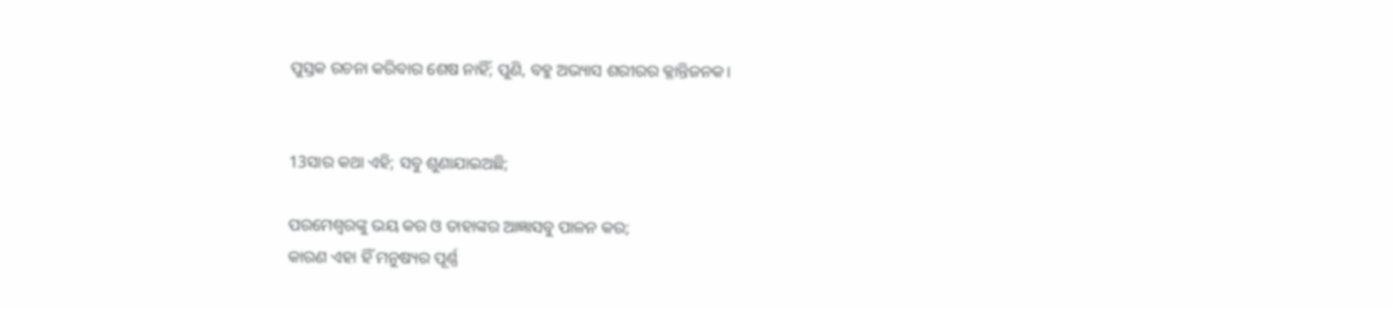ପୁସ୍ତକ ରଚନା କରିବାର ଶେଷ ନାହିଁ; ପୁଣି, ବହୁ ଅଭ୍ୟାସ ଶରୀରର କ୍ଳାନ୍ତିଜନକ।


13ସାର କଥା ଏହି; ସବୁ ଶୁଣାଯାଇଅଛି;

ପରମେଶ୍ୱରଙ୍କୁ ଭୟ କର ଓ ତାହାଙ୍କର ଆଜ୍ଞାସବୁ ପାଳନ କର;
କାରଣ ଏହା ହିଁ ମନୁଷ୍ୟର ପୂର୍ଣ୍ଣ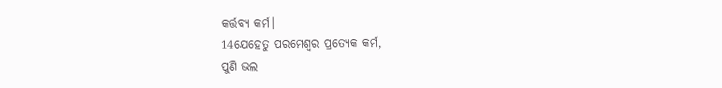କର୍ତ୍ତବ୍ୟ କର୍ମ।
14ଯେହେତୁ ପରମେଶ୍ୱର ପ୍ରତ୍ୟେକ କର୍ମ,
ପୁଣି ଭଲ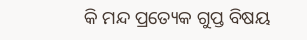କି ମନ୍ଦ ପ୍ରତ୍ୟେକ ଗୁପ୍ତ ବିଷୟ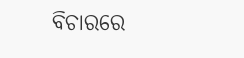ବିଚାରରେ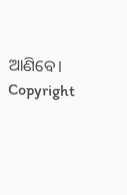ଆଣିବେ।
Copyright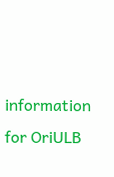information for OriULB